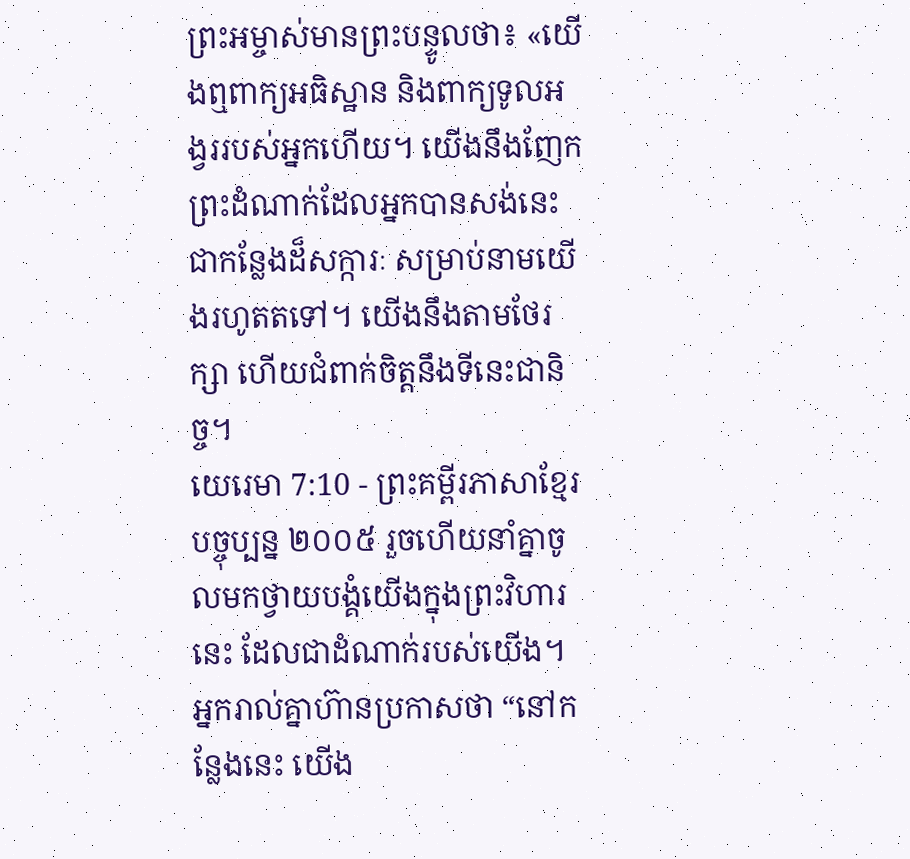ព្រះអម្ចាស់មានព្រះបន្ទូលថា៖ «យើងឮពាក្យអធិស្ឋាន និងពាក្យទូលអង្វររបស់អ្នកហើយ។ យើងនឹងញែកព្រះដំណាក់ដែលអ្នកបានសង់នេះ ជាកន្លែងដ៏សក្ការៈ សម្រាប់នាមយើងរហូតតទៅ។ យើងនឹងតាមថែរក្សា ហើយជំពាក់ចិត្តនឹងទីនេះជានិច្ច។
យេរេមា 7:10 - ព្រះគម្ពីរភាសាខ្មែរបច្ចុប្បន្ន ២០០៥ រួចហើយនាំគ្នាចូលមកថ្វាយបង្គំយើងក្នុងព្រះវិហារនេះ ដែលជាដំណាក់របស់យើង។ អ្នករាល់គ្នាហ៊ានប្រកាសថា “នៅកន្លែងនេះ យើង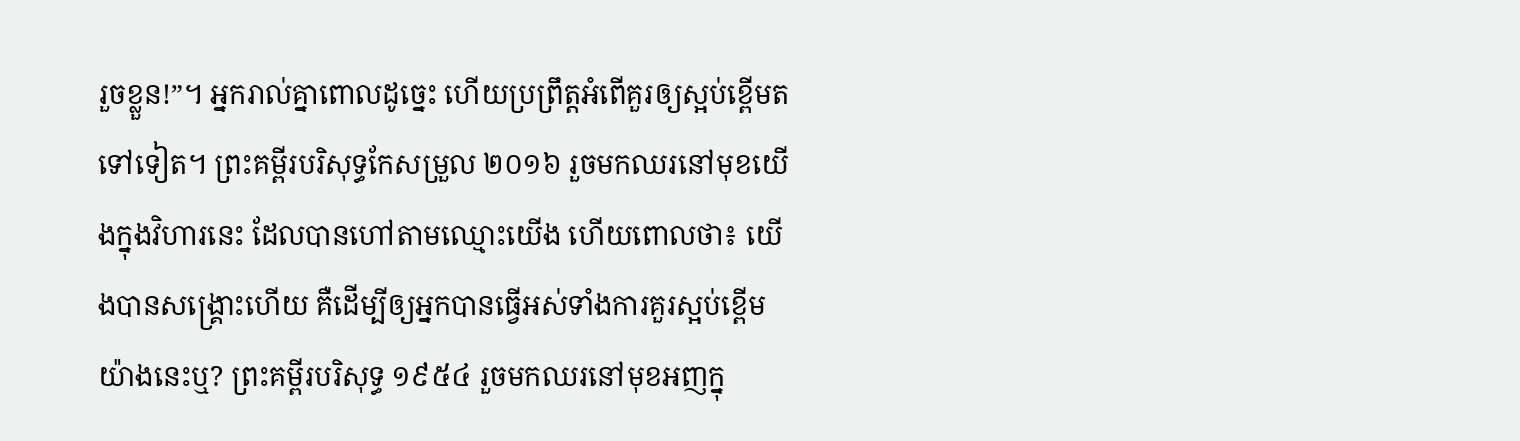រួចខ្លួន!”។ អ្នករាល់គ្នាពោលដូច្នេះ ហើយប្រព្រឹត្តអំពើគួរឲ្យស្អប់ខ្ពើមតទៅទៀត។ ព្រះគម្ពីរបរិសុទ្ធកែសម្រួល ២០១៦ រួចមកឈរនៅមុខយើងក្នុងវិហារនេះ ដែលបានហៅតាមឈ្មោះយើង ហើយពោលថា៖ យើងបានសង្គ្រោះហើយ គឺដើម្បីឲ្យអ្នកបានធ្វើអស់ទាំងការគួរស្អប់ខ្ពើមយ៉ាងនេះឬ? ព្រះគម្ពីរបរិសុទ្ធ ១៩៥៤ រួចមកឈរនៅមុខអញក្នុ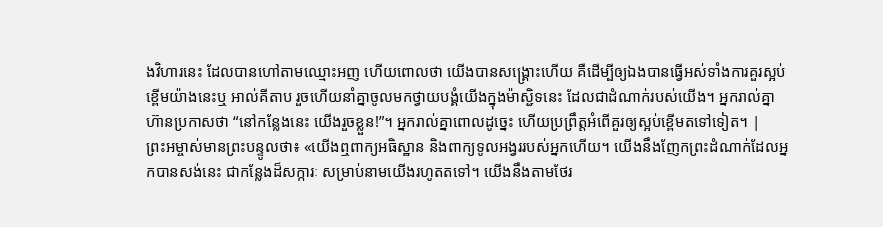ងវិហារនេះ ដែលបានហៅតាមឈ្មោះអញ ហើយពោលថា យើងបានសង្គ្រោះហើយ គឺដើម្បីឲ្យឯងបានធ្វើអស់ទាំងការគួរស្អប់ខ្ពើមយ៉ាងនេះឬ អាល់គីតាប រួចហើយនាំគ្នាចូលមកថ្វាយបង្គំយើងក្នុងម៉ាស្ជិទនេះ ដែលជាដំណាក់របស់យើង។ អ្នករាល់គ្នាហ៊ានប្រកាសថា “នៅកន្លែងនេះ យើងរួចខ្លួន!”។ អ្នករាល់គ្នាពោលដូច្នេះ ហើយប្រព្រឹត្តអំពើគួរឲ្យស្អប់ខ្ពើមតទៅទៀត។ |
ព្រះអម្ចាស់មានព្រះបន្ទូលថា៖ «យើងឮពាក្យអធិស្ឋាន និងពាក្យទូលអង្វររបស់អ្នកហើយ។ យើងនឹងញែកព្រះដំណាក់ដែលអ្នកបានសង់នេះ ជាកន្លែងដ៏សក្ការៈ សម្រាប់នាមយើងរហូតតទៅ។ យើងនឹងតាមថែរ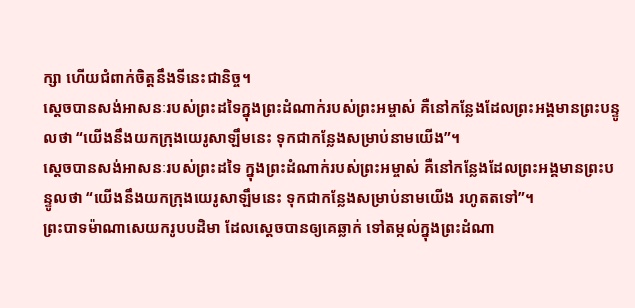ក្សា ហើយជំពាក់ចិត្តនឹងទីនេះជានិច្ច។
ស្ដេចបានសង់អាសនៈរបស់ព្រះដទៃក្នុងព្រះដំណាក់របស់ព្រះអម្ចាស់ គឺនៅកន្លែងដែលព្រះអង្គមានព្រះបន្ទូលថា “យើងនឹងយកក្រុងយេរូសាឡឹមនេះ ទុកជាកន្លែងសម្រាប់នាមយើង”។
ស្ដេចបានសង់អាសនៈរបស់ព្រះដទៃ ក្នុងព្រះដំណាក់របស់ព្រះអម្ចាស់ គឺនៅកន្លែងដែលព្រះអង្គមានព្រះបន្ទូលថា “យើងនឹងយកក្រុងយេរូសាឡឹមនេះ ទុកជាកន្លែងសម្រាប់នាមយើង រហូតតទៅ”។
ព្រះបាទម៉ាណាសេយករូបបដិមា ដែលស្ដេចបានឲ្យគេឆ្លាក់ ទៅតម្កល់ក្នុងព្រះដំណា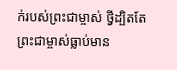ក់របស់ព្រះជាម្ចាស់ ថ្វីដ្បិតតែព្រះជាម្ចាស់ធ្លាប់មាន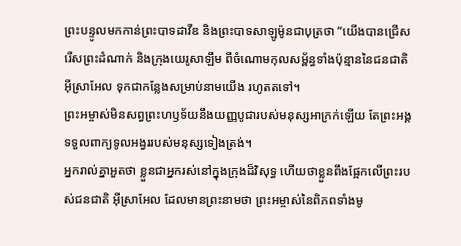ព្រះបន្ទូលមកកាន់ព្រះបាទដាវីឌ និងព្រះបាទសាឡូម៉ូនជាបុត្រថា “យើងបានជ្រើសរើសព្រះដំណាក់ និងក្រុងយេរូសាឡឹម ពីចំណោមកុលសម្ព័ន្ធទាំងប៉ុន្មាននៃជនជាតិអ៊ីស្រាអែល ទុកជាកន្លែងសម្រាប់នាមយើង រហូតតទៅ។
ព្រះអម្ចាស់មិនសព្វព្រះហឫទ័យនឹងយញ្ញបូជារបស់មនុស្សអាក្រក់ឡើយ តែព្រះអង្គទទួលពាក្យទូលអង្វររបស់មនុស្សទៀងត្រង់។
អ្នករាល់គ្នាអួតថា ខ្លួនជាអ្នករស់នៅក្នុងក្រុងដ៏វិសុទ្ធ ហើយថាខ្លួនពឹងផ្អែកលើព្រះរបស់ជនជាតិ អ៊ីស្រាអែល ដែលមានព្រះនាមថា ព្រះអម្ចាស់នៃពិភពទាំងមូ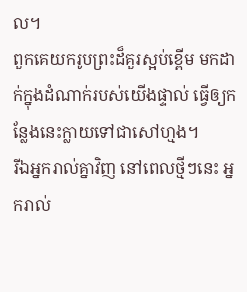ល។
ពួកគេយករូបព្រះដ៏គួរស្អប់ខ្ពើម មកដាក់ក្នុងដំណាក់របស់យើងផ្ទាល់ ធ្វើឲ្យកន្លែងនេះក្លាយទៅជាសៅហ្មង។
រីឯអ្នករាល់គ្នាវិញ នៅពេលថ្មីៗនេះ អ្នករាល់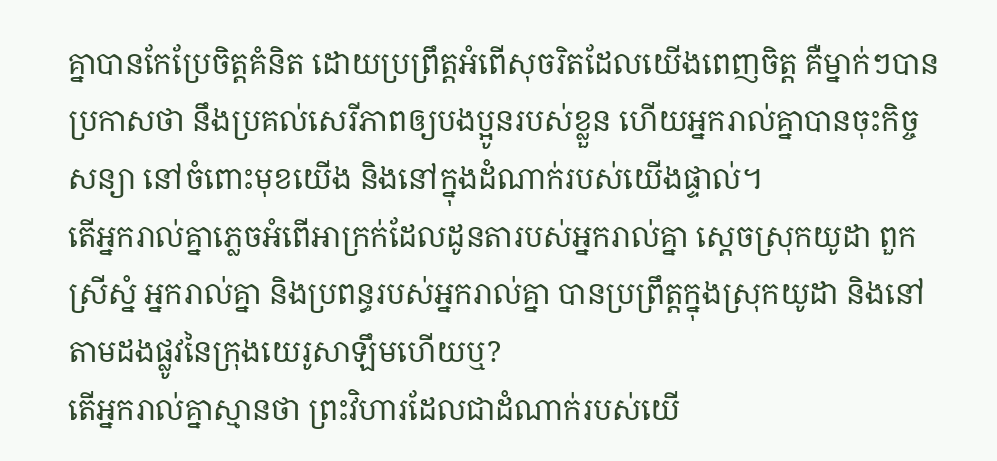គ្នាបានកែប្រែចិត្តគំនិត ដោយប្រព្រឹត្តអំពើសុចរិតដែលយើងពេញចិត្ត គឺម្នាក់ៗបានប្រកាសថា នឹងប្រគល់សេរីភាពឲ្យបងប្អូនរបស់ខ្លួន ហើយអ្នករាល់គ្នាបានចុះកិច្ចសន្យា នៅចំពោះមុខយើង និងនៅក្នុងដំណាក់របស់យើងផ្ទាល់។
តើអ្នករាល់គ្នាភ្លេចអំពើអាក្រក់ដែលដូនតារបស់អ្នករាល់គ្នា ស្ដេចស្រុកយូដា ពួកស្រីស្នំ អ្នករាល់គ្នា និងប្រពន្ធរបស់អ្នករាល់គ្នា បានប្រព្រឹត្តក្នុងស្រុកយូដា និងនៅតាមដងផ្លូវនៃក្រុងយេរូសាឡឹមហើយឬ?
តើអ្នករាល់គ្នាស្មានថា ព្រះវិហារដែលជាដំណាក់របស់យើ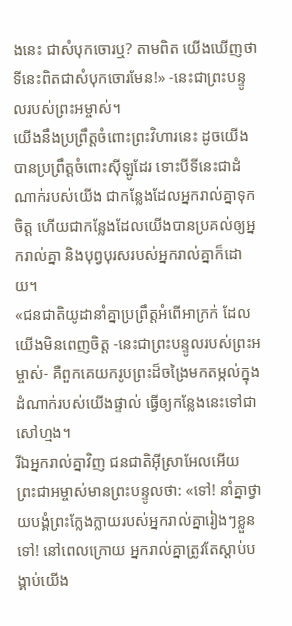ងនេះ ជាសំបុកចោរឬ? តាមពិត យើងឃើញថា ទីនេះពិតជាសំបុកចោរមែន!» -នេះជាព្រះបន្ទូលរបស់ព្រះអម្ចាស់។
យើងនឹងប្រព្រឹត្តចំពោះព្រះវិហារនេះ ដូចយើងបានប្រព្រឹត្តចំពោះស៊ីឡូដែរ ទោះបីទីនេះជាដំណាក់របស់យើង ជាកន្លែងដែលអ្នករាល់គ្នាទុកចិត្ត ហើយជាកន្លែងដែលយើងបានប្រគល់ឲ្យអ្នករាល់គ្នា និងបុព្វបុរសរបស់អ្នករាល់គ្នាក៏ដោយ។
«ជនជាតិយូដានាំគ្នាប្រព្រឹត្តអំពើអាក្រក់ ដែលយើងមិនពេញចិត្ត -នេះជាព្រះបន្ទូលរបស់ព្រះអម្ចាស់- គឺពួកគេយករូបព្រះដ៏ចង្រៃមកតម្កល់ក្នុងដំណាក់របស់យើងផ្ទាល់ ធ្វើឲ្យកន្លែងនេះទៅជាសៅហ្មង។
រីឯអ្នករាល់គ្នាវិញ ជនជាតិអ៊ីស្រាអែលអើយ ព្រះជាអម្ចាស់មានព្រះបន្ទូលថា: «ទៅ! នាំគ្នាថ្វាយបង្គំព្រះក្លែងក្លាយរបស់អ្នករាល់គ្នារៀងៗខ្លួនទៅ! នៅពេលក្រោយ អ្នករាល់គ្នាត្រូវតែស្ដាប់បង្គាប់យើង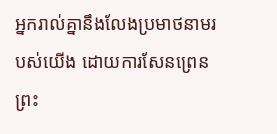អ្នករាល់គ្នានឹងលែងប្រមាថនាមរបស់យើង ដោយការសែនព្រេនព្រះ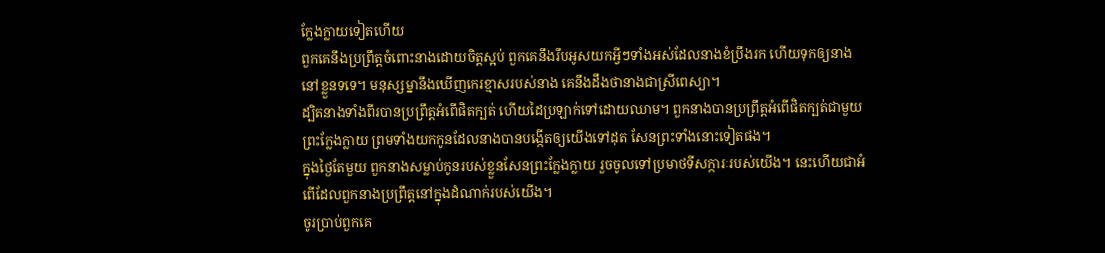ក្លែងក្លាយទៀតហើយ
ពួកគេនឹងប្រព្រឹត្តចំពោះនាងដោយចិត្តស្អប់ ពួកគេនឹងរឹបអូសយកអ្វីៗទាំងអស់ដែលនាងខំប្រឹងរក ហើយទុកឲ្យនាងនៅខ្លួនទទេ។ មនុស្សម្នានឹងឃើញកេរខ្មាសរបស់នាង គេនឹងដឹងថានាងជាស្រីពេស្យា។
ដ្បិតនាងទាំងពីរបានប្រព្រឹត្តអំពើផិតក្បត់ ហើយដៃប្រឡាក់ទៅដោយឈាម។ ពួកនាងបានប្រព្រឹត្តអំពើផិតក្បត់ជាមួយព្រះក្លែងក្លាយ ព្រមទាំងយកកូនដែលនាងបានបង្កើតឲ្យយើងទៅដុត សែនព្រះទាំងនោះទៀតផង។
ក្នុងថ្ងៃតែមួយ ពួកនាងសម្លាប់កូនរបស់ខ្លួនសែនព្រះក្លែងក្លាយ រួចចូលទៅប្រមាថទីសក្ការៈរបស់យើង។ នេះហើយជាអំពើដែលពួកនាងប្រព្រឹត្តនៅក្នុងដំណាក់របស់យើង។
ចូរប្រាប់ពួកគេ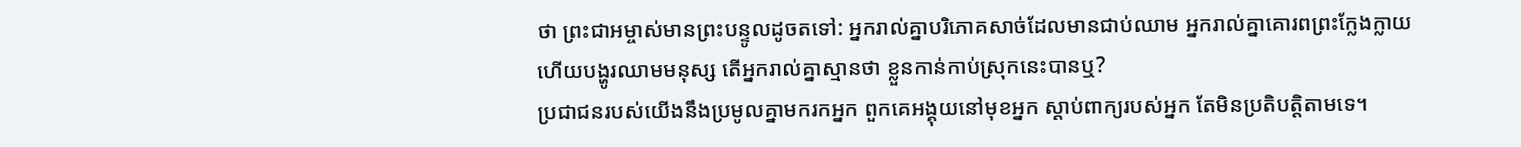ថា ព្រះជាអម្ចាស់មានព្រះបន្ទូលដូចតទៅ: អ្នករាល់គ្នាបរិភោគសាច់ដែលមានជាប់ឈាម អ្នករាល់គ្នាគោរពព្រះក្លែងក្លាយ ហើយបង្ហូរឈាមមនុស្ស តើអ្នករាល់គ្នាស្មានថា ខ្លួនកាន់កាប់ស្រុកនេះបានឬ?
ប្រជាជនរបស់យើងនឹងប្រមូលគ្នាមករកអ្នក ពួកគេអង្គុយនៅមុខអ្នក ស្ដាប់ពាក្យរបស់អ្នក តែមិនប្រតិបត្តិតាមទេ។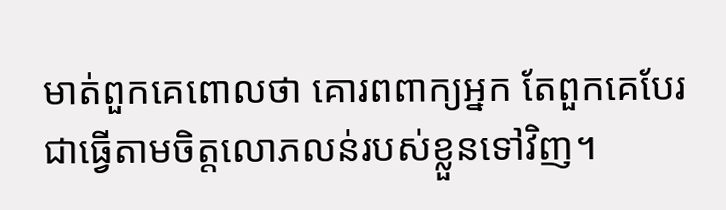មាត់ពួកគេពោលថា គោរពពាក្យអ្នក តែពួកគេបែរជាធ្វើតាមចិត្តលោភលន់របស់ខ្លួនទៅវិញ។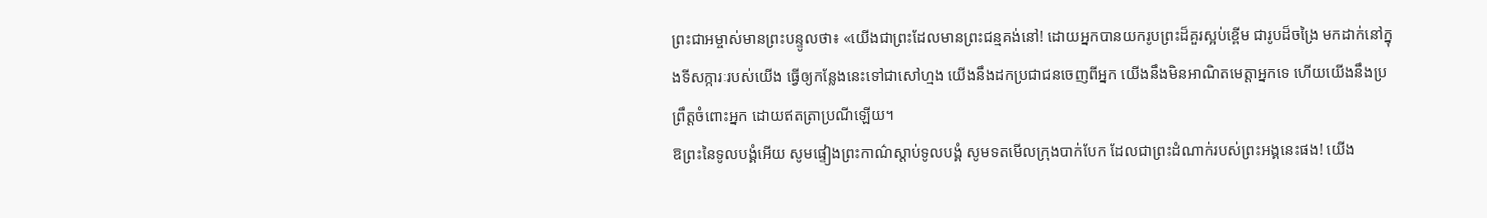ព្រះជាអម្ចាស់មានព្រះបន្ទូលថា៖ «យើងជាព្រះដែលមានព្រះជន្មគង់នៅ! ដោយអ្នកបានយករូបព្រះដ៏គួរស្អប់ខ្ពើម ជារូបដ៏ចង្រៃ មកដាក់នៅក្នុងទីសក្ការៈរបស់យើង ធ្វើឲ្យកន្លែងនេះទៅជាសៅហ្មង យើងនឹងដកប្រជាជនចេញពីអ្នក យើងនឹងមិនអាណិតមេត្តាអ្នកទេ ហើយយើងនឹងប្រព្រឹត្តចំពោះអ្នក ដោយឥតត្រាប្រណីឡើយ។
ឱព្រះនៃទូលបង្គំអើយ សូមផ្ទៀងព្រះកាណ៌ស្ដាប់ទូលបង្គំ សូមទតមើលក្រុងបាក់បែក ដែលជាព្រះដំណាក់របស់ព្រះអង្គនេះផង! យើង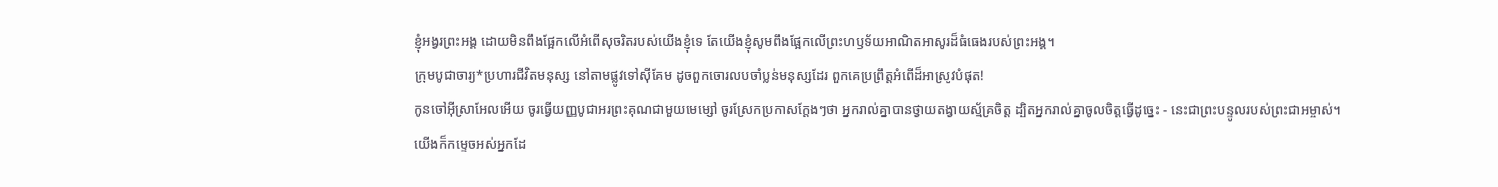ខ្ញុំអង្វរព្រះអង្គ ដោយមិនពឹងផ្អែកលើអំពើសុចរិតរបស់យើងខ្ញុំទេ តែយើងខ្ញុំសូមពឹងផ្អែកលើព្រះហឫទ័យអាណិតអាសូរដ៏ធំធេងរបស់ព្រះអង្គ។
ក្រុមបូជាចារ្យ*ប្រហារជីវិតមនុស្ស នៅតាមផ្លូវទៅស៊ីគែម ដូចពួកចោរលបចាំប្លន់មនុស្សដែរ ពួកគេប្រព្រឹត្តអំពើដ៏អាស្រូវបំផុត!
កូនចៅអ៊ីស្រាអែលអើយ ចូរធ្វើយញ្ញបូជាអរព្រះគុណជាមួយមេម្សៅ ចូរស្រែកប្រកាសក្ដែងៗថា អ្នករាល់គ្នាបានថ្វាយតង្វាយស្ម័គ្រចិត្ត ដ្បិតអ្នករាល់គ្នាចូលចិត្តធ្វើដូច្នេះ - នេះជាព្រះបន្ទូលរបស់ព្រះជាអម្ចាស់។
យើងក៏កម្ទេចអស់អ្នកដែ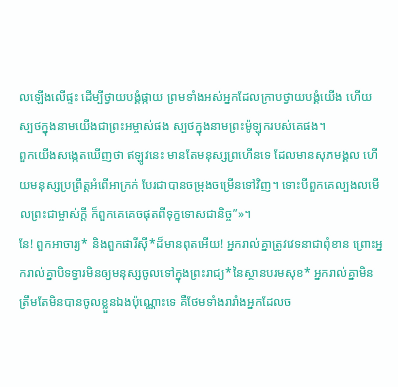លឡើងលើផ្ទះ ដើម្បីថ្វាយបង្គំផ្កាយ ព្រមទាំងអស់អ្នកដែលក្រាបថ្វាយបង្គំយើង ហើយស្បថក្នុងនាមយើងជាព្រះអម្ចាស់ផង ស្បថក្នុងនាមព្រះម៉ូឡុករបស់គេផង។
ពួកយើងសង្កេតឃើញថា ឥឡូវនេះ មានតែមនុស្សព្រហើនទេ ដែលមានសុភមង្គល ហើយមនុស្សប្រព្រឹត្តអំពើអាក្រក់ បែរជាបានចម្រុងចម្រើនទៅវិញ។ ទោះបីពួកគេល្បងលមើលព្រះជាម្ចាស់ក្ដី ក៏ពួកគេគេចផុតពីទុក្ខទោសជានិច្ច”»។
នែ! ពួកអាចារ្យ* និងពួកផារីស៊ី*ដ៏មានពុតអើយ! អ្នករាល់គ្នាត្រូវវេទនាជាពុំខាន ព្រោះអ្នករាល់គ្នាបិទទ្វារមិនឲ្យមនុស្សចូលទៅក្នុងព្រះរាជ្យ*នៃស្ថានបរមសុខ* អ្នករាល់គ្នាមិនត្រឹមតែមិនបានចូលខ្លួនឯងប៉ុណ្ណោះទេ គឺថែមទាំងរារាំងអ្នកដែលច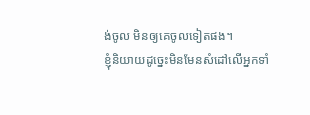ង់ចូល មិនឲ្យគេចូលទៀតផង។
ខ្ញុំនិយាយដូច្នេះមិនមែនសំដៅលើអ្នកទាំ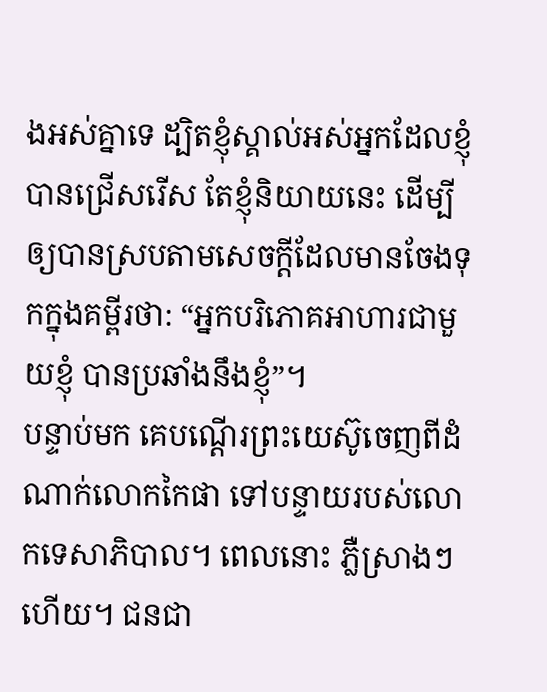ងអស់គ្នាទេ ដ្បិតខ្ញុំស្គាល់អស់អ្នកដែលខ្ញុំបានជ្រើសរើស តែខ្ញុំនិយាយនេះ ដើម្បីឲ្យបានស្របតាមសេចក្ដីដែលមានចែងទុកក្នុងគម្ពីរថា: “អ្នកបរិភោគអាហារជាមួយខ្ញុំ បានប្រឆាំងនឹងខ្ញុំ”។
បន្ទាប់មក គេបណ្ដើរព្រះយេស៊ូចេញពីដំណាក់លោកកៃផា ទៅបន្ទាយរបស់លោកទេសាភិបាល។ ពេលនោះ ភ្លឺស្រាងៗហើយ។ ជនជា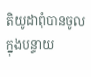តិយូដាពុំបានចូលក្នុងបន្ទាយ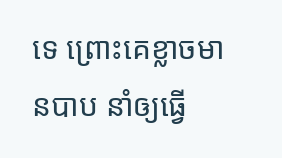ទេ ព្រោះគេខ្លាចមានបាប នាំឲ្យធ្វើ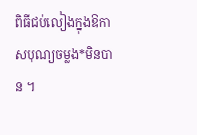ពិធីជប់លៀងក្នុងឱកាសបុណ្យចម្លង*មិនបាន ។